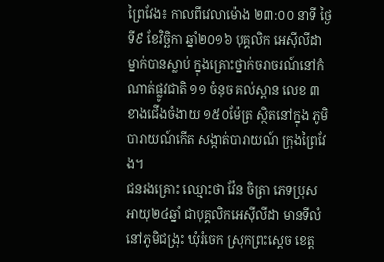ព្រៃវែង៖ កាលពីវេលាម៉ោង ២៣:០០ នាទី ថ្ងៃទី៩ ខែវិច្ឆិកា ឆ្នាំ២០១៦ បុគ្គលិក អេស៊ីលីដា ម្នាក់បានស្លាប់ ក្នុងគ្រោះថ្នាក់ចរាចរណ៍នៅកំណាត់ផ្លូវជាតិ ១១ ចំនុច គល់ស្ពាន លេខ ៣ខាងជើងចំងាយ ១៥០ម៉ែត្រ ស្ថិតនៅក្នុង ភូមិបារាយណ៍កើត សង្កាត់បារាយណ៍ ក្រុងព្រៃវែង។
ជនរងគ្រោះ ឈ្មោះថា វ៉ែន ចិត្រា ភេទប្រុស អាយុ២៤ឆ្នាំ ជាបុគ្គលិកអេស៊ីលីដា មានទីលំនៅភូមិជង្រុះ ឃុំរំចេក ស្រុកព្រះស្តេច ខេត្ត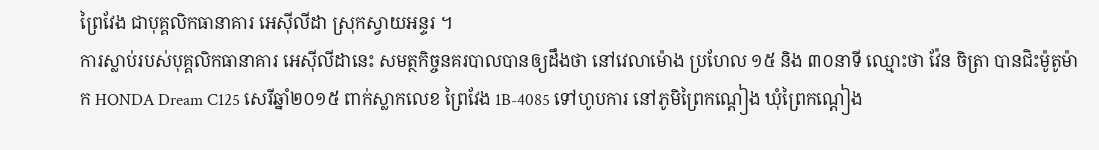ព្រៃវែង ជាបុគ្គលិកធានាគារ អេស៊ីលីដា ស្រុកស្វាយអន្ទរ ។
ការស្លាប់របស់បុគ្គលិកធានាគារ អេស៊ីលីដានេះ សមត្ថកិច្ចនគរបាលបានឲ្យដឹងថា នៅវេលាម៉ោង ប្រហែល ១៥ និង ៣០នាទី ឈ្មោះថា វ៉ែន ចិត្រា បានជិះម៉ូតូម៉ាក HONDA Dream C125 សេរីឆ្នាំ២០១៥ ពាក់ស្លាកលេខ ព្រៃវែង 1B-4085 ទៅហូបការ នៅភូមិព្រៃកណ្តៀង ឃុំព្រៃកណ្តៀង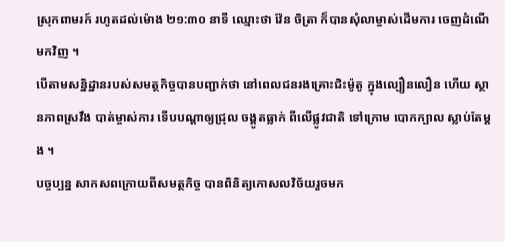ស្រុកពាមរក៍ រហូតដល់ម៉ោង ២១:៣០ នាទី ឈ្មោះថា វ៉ែន ចិត្រា ក៏បានសុំលាម្ចាស់ដើមការ ចេញដំណើមកវិញ ។
បើតាមសន្និដ្ឋានរបស់សមត្ថកិច្ចបានបញ្ជាក់ថា នៅពេលជនរងគ្រោះជិះម៉ូតូ ក្នុងល្បឿនលឿន ហើយ ស្ថានភាពស្រវឹង បាត់ម្ចាស់ការ ទើបបណ្តាឲ្យជ្រុល ចង្គូតធ្លាក់ ពីលើផ្លូវជាតិ ទៅក្រោម បោកក្បាល ស្លាប់តែម្តង ។
បច្ចប្បន្ន សាកសពក្រោយពីសមត្ថកិច្ច បានពិនិត្យកោសលវិច័យរួចមក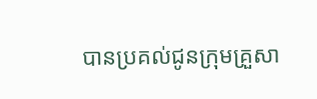បានប្រគល់ជូនក្រុមគ្រួសា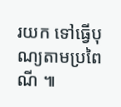រយក ទៅធ្វើបុណ្យតាមប្រពៃណី ៕